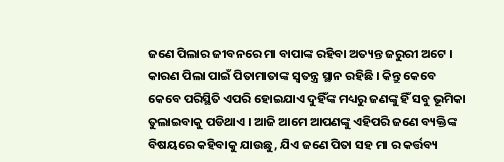ଜଣେ ପିଲାର ଜୀବନରେ ମା ବାପାଙ୍କ ରହିବା ଅତ୍ୟନ୍ତ ଜରୁରୀ ଅଟେ । କାରଣ ପିଲା ପାଇଁ ପିତାମାତାଙ୍କ ସ୍ଵତନ୍ତ୍ର ସ୍ଥାନ ରହିଛି । କିନ୍ତୁ କେବେ କେବେ ପରିସ୍ଥିତି ଏପରି ହୋଇଯାଏ ଦୁହିଁଙ୍କ ମଧ୍ୟରୁ ଜଣଙ୍କୁ ହିଁ ସବୁ ଭୂମିକା ତୁଲାଇବାକୁ ପଡିଥାଏ । ଆଜି ଆମେ ଆପଣଙ୍କୁ ଏହିପରି ଜଣେ ବ୍ୟକ୍ତିଙ୍କ ବିଷୟରେ କହିବାକୁ ଯାଉଛୁ, ଯିଏ ଜଣେ ପିତା ସହ ମା ର କର୍ତ୍ତବ୍ୟ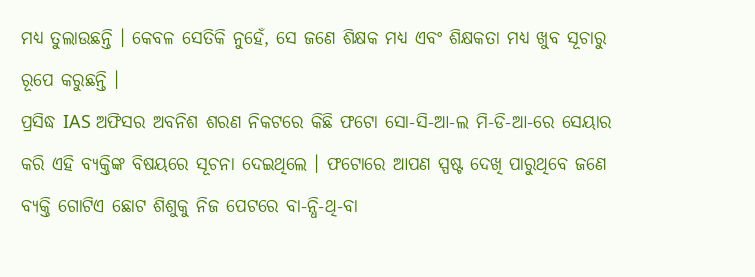ମଧ୍ୟ ତୁଲାଉଛନ୍ତି । କେବଳ ସେତିକି ନୁହେଁ, ସେ ଜଣେ ଶିକ୍ଷକ ମଧ୍ୟ ଏବଂ ଶିକ୍ଷକତା ମଧ୍ୟ ଖୁବ ସୂଚାରୁ ରୂପେ କରୁଛନ୍ତି ।
ପ୍ରସିଦ୍ଧ IAS ଅଫିସର ଅବନିଶ ଶରଣ ନିକଟରେ କିଛି ଫଟୋ ସୋ-ସି-ଆ-ଲ ମି-ଡି-ଆ-ରେ ସେୟାର କରି ଏହି ବ୍ୟକ୍ତିଙ୍କ ବିଷୟରେ ସୂଚନା ଦେଇଥିଲେ । ଫଟୋରେ ଆପଣ ସ୍ପଷ୍ଟ ଦେଖି ପାରୁଥିବେ ଜଣେ ବ୍ୟକ୍ତି ଗୋଟିଏ ଛୋଟ ଶିଶୁକୁ ନିଜ ପେଟରେ ବା-ନ୍ଧି-ଥି-ବା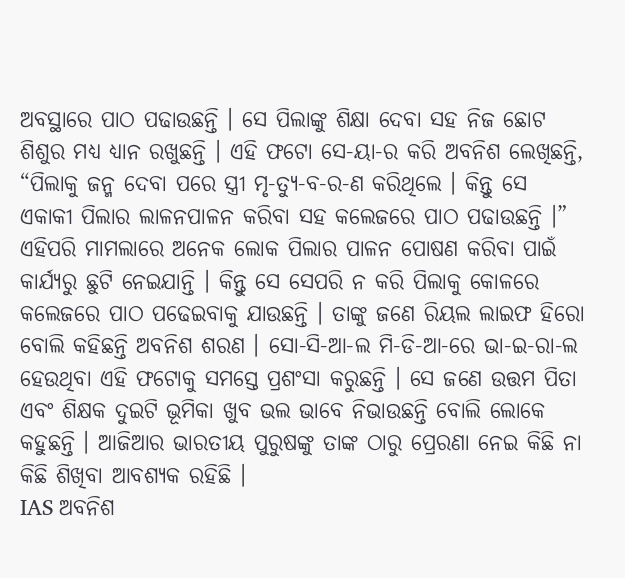ଅବସ୍ଥାରେ ପାଠ ପଢାଉଛନ୍ତି । ସେ ପିଲାଙ୍କୁ ଶିକ୍ଷା ଦେବା ସହ ନିଜ ଛୋଟ ଶିଶୁର ମଧ୍ୟ ଧ୍ୟାନ ରଖୁଛନ୍ତି । ଏହି ଫଟୋ ସେ-ୟା-ର କରି ଅବନିଶ ଲେଖିଛନ୍ତି, “ପିଲାକୁ ଜନ୍ମ ଦେବା ପରେ ସ୍ତ୍ରୀ ମୃ-ତ୍ୟୁ-ବ-ର-ଣ କରିଥିଲେ । କିନ୍ତୁ ସେ ଏକାକୀ ପିଲାର ଲାଳନପାଳନ କରିବା ସହ କଲେଜରେ ପାଠ ପଢାଉଛନ୍ତି ।”
ଏହିପରି ମାମଲାରେ ଅନେକ ଲୋକ ପିଲାର ପାଳନ ପୋଷଣ କରିବା ପାଇଁ କାର୍ଯ୍ୟରୁ ଛୁଟି ନେଇଯାନ୍ତି । କିନ୍ତୁ ସେ ସେପରି ନ କରି ପିଲାକୁ କୋଳରେ କଲେଜରେ ପାଠ ପଢେଇବାକୁ ଯାଉଛନ୍ତି । ତାଙ୍କୁ ଜଣେ ରିୟଲ ଲାଇଫ ହିରୋ ବୋଲି କହିଛନ୍ତି ଅବନିଶ ଶରଣ । ସୋ-ସି-ଆ-ଲ ମି-ଡି-ଆ-ରେ ଭା-ଇ-ରା-ଲ ହେଉଥିବା ଏହି ଫଟୋକୁ ସମସ୍ତେ ପ୍ରଶଂସା କରୁଛନ୍ତି । ସେ ଜଣେ ଉତ୍ତମ ପିତା ଏବଂ ଶିକ୍ଷକ ଦୁଇଟି ଭୂମିକା ଖୁବ ଭଲ ଭାବେ ନିଭାଉଛନ୍ତି ବୋଲି ଲୋକେ କହୁଛନ୍ତି । ଆଜିଆର ଭାରତୀୟ ପୁରୁଷଙ୍କୁ ତାଙ୍କ ଠାରୁ ପ୍ରେରଣା ନେଇ କିଛି ନା କିଛି ଶିଖିବା ଆବଶ୍ୟକ ରହିଛି ।
IAS ଅବନିଶ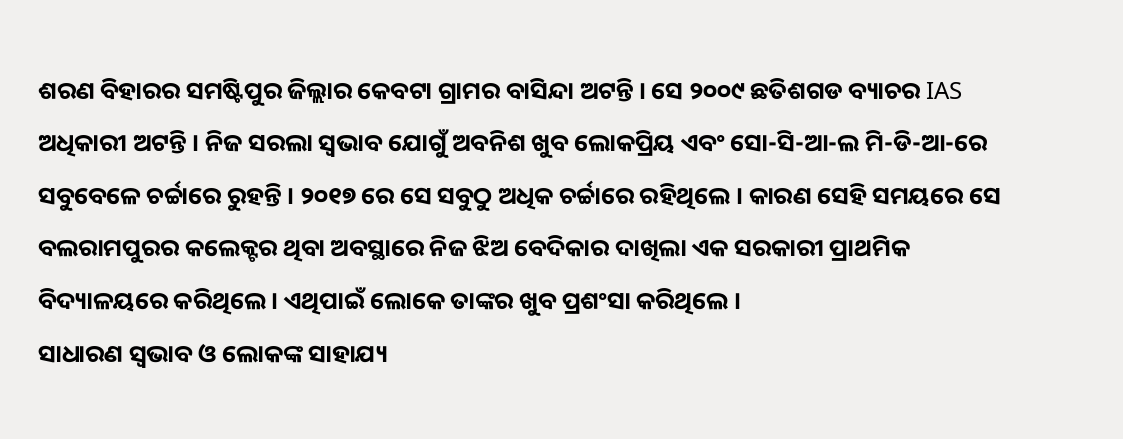ଶରଣ ବିହାରର ସମଷ୍ଟିପୁର ଜିଲ୍ଲାର କେବଟା ଗ୍ରାମର ବାସିନ୍ଦା ଅଟନ୍ତି । ସେ ୨୦୦୯ ଛତିଶଗଡ ବ୍ୟାଚର IAS ଅଧିକାରୀ ଅଟନ୍ତି । ନିଜ ସରଲା ସ୍ଵଭାବ ଯୋଗୁଁ ଅବନିଶ ଖୁବ ଲୋକପ୍ରିୟ ଏବଂ ସୋ-ସି-ଆ-ଲ ମି-ଡି-ଆ-ରେ ସବୁବେଳେ ଚର୍ଚ୍ଚାରେ ରୁହନ୍ତି । ୨୦୧୭ ରେ ସେ ସବୁଠୁ ଅଧିକ ଚର୍ଚ୍ଚାରେ ରହିଥିଲେ । କାରଣ ସେହି ସମୟରେ ସେ ବଲରାମପୁରର କଲେକ୍ଟର ଥିବା ଅବସ୍ଥାରେ ନିଜ ଝିଅ ବେଦିକାର ଦାଖିଲା ଏକ ସରକାରୀ ପ୍ରାଥମିକ ବିଦ୍ୟାଳୟରେ କରିଥିଲେ । ଏଥିପାଇଁ ଲୋକେ ତାଙ୍କର ଖୁବ ପ୍ରଶଂସା କରିଥିଲେ ।
ସାଧାରଣ ସ୍ଵଭାବ ଓ ଲୋକଙ୍କ ସାହାଯ୍ୟ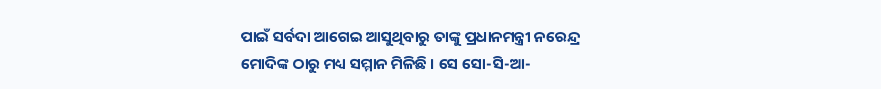ପାଇଁ ସର୍ବଦା ଆଗେଇ ଆସୁଥିବାରୁ ତାଙ୍କୁ ପ୍ରଧାନମନ୍ତ୍ରୀ ନରେନ୍ଦ୍ର ମୋଦିଙ୍କ ଠାରୁ ମଧ୍ୟ ସମ୍ମାନ ମିଳିଛି । ସେ ସୋ-ସି-ଆ-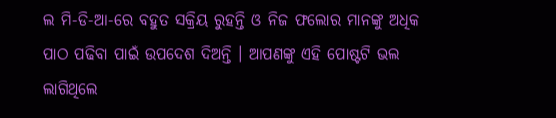ଲ ମି-ଡି-ଆ-ରେ ବହୁତ ସକ୍ରିୟ ରୁହନ୍ତି ଓ ନିଜ ଫଲୋର ମାନଙ୍କୁ ଅଧିକ ପାଠ ପଢିବା ପାଇଁ ଉପଦେଶ ଦିଅନ୍ତି । ଆପଣଙ୍କୁ ଏହି ପୋଷ୍ଟଟି ଭଲ ଲାଗିଥିଲେ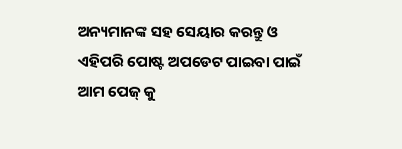ଅନ୍ୟମାନଙ୍କ ସହ ସେୟାର କରନ୍ତୁ ଓ ଏହିପରି ପୋଷ୍ଟ ଅପଡେଟ ପାଇବା ପାଇଁ ଆମ ପେଜ୍ କୁ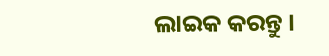ଲାଇକ କରନ୍ତୁ ।